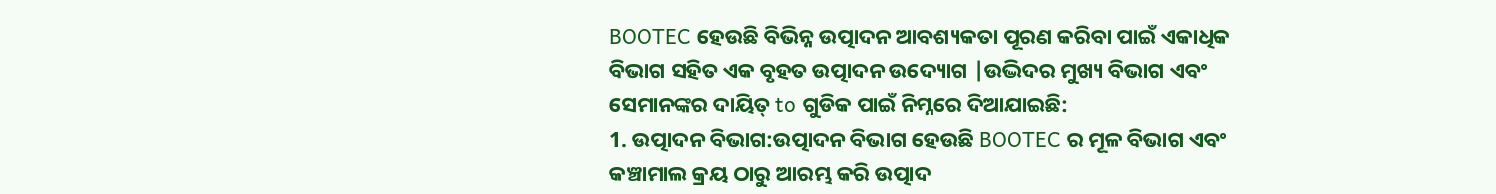BOOTEC ହେଉଛି ବିଭିନ୍ନ ଉତ୍ପାଦନ ଆବଶ୍ୟକତା ପୂରଣ କରିବା ପାଇଁ ଏକାଧିକ ବିଭାଗ ସହିତ ଏକ ବୃହତ ଉତ୍ପାଦନ ଉଦ୍ୟୋଗ |ଉଦ୍ଭିଦର ମୁଖ୍ୟ ବିଭାଗ ଏବଂ ସେମାନଙ୍କର ଦାୟିତ୍ to ଗୁଡିକ ପାଇଁ ନିମ୍ନରେ ଦିଆଯାଇଛି:
1. ଉତ୍ପାଦନ ବିଭାଗ:ଉତ୍ପାଦନ ବିଭାଗ ହେଉଛି BOOTEC ର ମୂଳ ବିଭାଗ ଏବଂ କଞ୍ଚାମାଲ କ୍ରୟ ଠାରୁ ଆରମ୍ଭ କରି ଉତ୍ପାଦ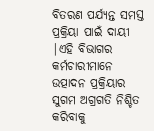ବିତରଣ ପର୍ଯ୍ୟନ୍ତ ସମସ୍ତ ପ୍ରକ୍ରିୟା ପାଇଁ ଦାୟୀ |ଏହି ବିଭାଗର କର୍ମଚାରୀମାନେ ଉତ୍ପାଦନ ପ୍ରକ୍ରିୟାର ସୁଗମ ଅଗ୍ରଗତି ନିଶ୍ଚିତ କରିବାକୁ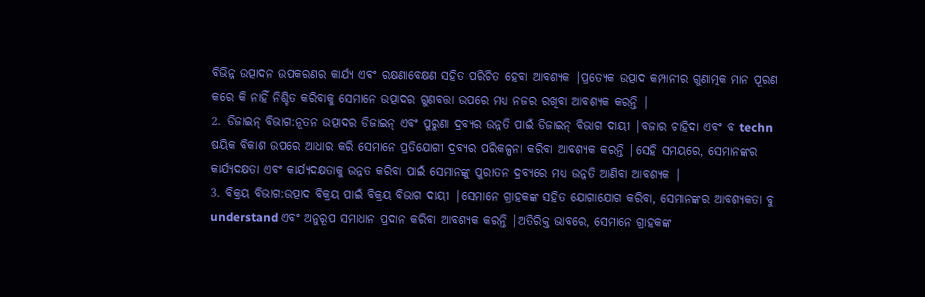ବିଭିନ୍ନ ଉତ୍ପାଦନ ଉପକରଣର କାର୍ଯ୍ୟ ଏବଂ ରକ୍ଷଣାବେକ୍ଷଣ ସହିତ ପରିଚିତ ହେବା ଆବଶ୍ୟକ |ପ୍ରତ୍ୟେକ ଉତ୍ପାଦ କମ୍ପାନୀର ଗୁଣାତ୍ମକ ମାନ ପୂରଣ କରେ କି ନାହିଁ ନିଶ୍ଚିତ କରିବାକୁ ସେମାନେ ଉତ୍ପାଦର ଗୁଣବତ୍ତା ଉପରେ ମଧ୍ୟ ନଜର ରଖିବା ଆବଶ୍ୟକ କରନ୍ତି |
2. ଡିଜାଇନ୍ ବିଭାଗ:ନୂତନ ଉତ୍ପାଦର ଡିଜାଇନ୍ ଏବଂ ପୁରୁଣା ଦ୍ରବ୍ୟର ଉନ୍ନତି ପାଇଁ ଡିଜାଇନ୍ ବିଭାଗ ଦାୟୀ |ବଜାର ଚାହିଦା ଏବଂ ବ techn ଷୟିକ ବିକାଶ ଉପରେ ଆଧାର କରି ସେମାନେ ପ୍ରତିଯୋଗୀ ଦ୍ରବ୍ୟର ପରିକଳ୍ପନା କରିବା ଆବଶ୍ୟକ କରନ୍ତି |ସେହି ସମୟରେ, ସେମାନଙ୍କର କାର୍ଯ୍ୟଦକ୍ଷତା ଏବଂ କାର୍ଯ୍ୟଦକ୍ଷତାକୁ ଉନ୍ନତ କରିବା ପାଇଁ ସେମାନଙ୍କୁ ପୁରାତନ ଦ୍ରବ୍ୟରେ ମଧ୍ୟ ଉନ୍ନତି ଆଣିବା ଆବଶ୍ୟକ |
3. ବିକ୍ରୟ ବିଭାଗ:ଉତ୍ପାଦ ବିକ୍ରୟ ପାଇଁ ବିକ୍ରୟ ବିଭାଗ ଦାୟୀ |ସେମାନେ ଗ୍ରାହକଙ୍କ ସହିତ ଯୋଗାଯୋଗ କରିବା, ସେମାନଙ୍କର ଆବଶ୍ୟକତା ବୁ understand ଏବଂ ଅନୁରୂପ ସମାଧାନ ପ୍ରଦାନ କରିବା ଆବଶ୍ୟକ କରନ୍ତି |ଅତିରିକ୍ତ ଭାବରେ, ସେମାନେ ଗ୍ରାହକଙ୍କ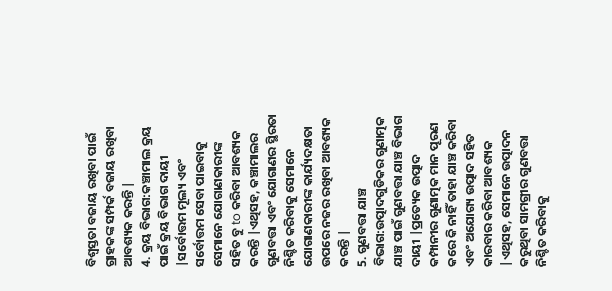ବିଶ୍ୱସ୍ତତା ବଜାୟ ରଖିବା ପାଇଁ ଗ୍ରାହକଙ୍କ ସମ୍ପର୍କ ବଜାୟ ରଖିବା ଆବଶ୍ୟକ କରନ୍ତି |
4. କ୍ରୟ ବିଭାଗ:କଞ୍ଚାମାଲ କ୍ରୟ ପାଇଁ କ୍ରୟ ବିଭାଗ ଦାୟୀ |ସର୍ବୋତ୍ତମ ମୂଲ୍ୟ ଏବଂ ସର୍ବୋତ୍ତମ ସେବା ପାଇବାକୁ ସେମାନେ ଯୋଗାଣକାରୀଙ୍କ ସହିତ ବୁ to କରିବା ଆବଶ୍ୟକ କରନ୍ତି |ଏଥିସହ, କଞ୍ଚାମାଲର ଗୁଣବତ୍ତା ଏବଂ ଯୋଗାଣର ସ୍ଥିରତା ନିଶ୍ଚିତ କରିବାକୁ ସେମାନେ ଯୋଗାଣକାରୀଙ୍କ କାର୍ଯ୍ୟଦକ୍ଷତା ଉପରେ ନଜର ରଖିବା ଆବଶ୍ୟକ କରନ୍ତି |
5. ଗୁଣବତ୍ତା ଯାଞ୍ଚ ବିଭାଗ:ଉତ୍ପାଦଗୁଡିକର ଗୁଣାତ୍ମକ ଯାଞ୍ଚ ପାଇଁ ଗୁଣବତ୍ତା ଯାଞ୍ଚ ବିଭାଗ ଦାୟୀ |ପ୍ରତ୍ୟେକ ଉତ୍ପାଦ କମ୍ପାନୀର ଗୁଣାତ୍ମକ ମାନ ପୂରଣ କରେ କି ନାହିଁ ତାହା ଯାଞ୍ଚ କରିବା ଏବଂ ଅଯୋଗ୍ୟ ଉତ୍ପାଦ ସହିତ କାରବାର କରିବା ଆବଶ୍ୟକ |ଏଥିସହ, ସେମାନେ ଉତ୍ପାଦନ କରୁଥିବା ସାମଗ୍ରୀର ଗୁଣବତ୍ତା ନିଶ୍ଚିତ କରିବାକୁ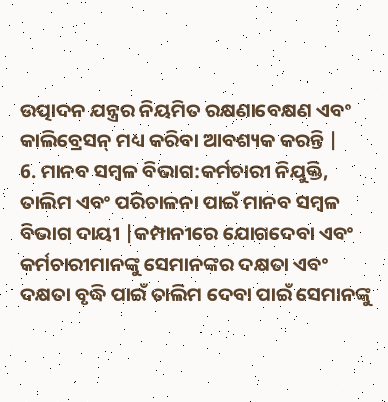ଉତ୍ପାଦନ ଯନ୍ତ୍ରର ନିୟମିତ ରକ୍ଷଣାବେକ୍ଷଣ ଏବଂ କାଲିବ୍ରେସନ୍ ମଧ୍ୟ କରିବା ଆବଶ୍ୟକ କରନ୍ତି |
6. ମାନବ ସମ୍ବଳ ବିଭାଗ:କର୍ମଚାରୀ ନିଯୁକ୍ତି, ତାଲିମ ଏବଂ ପରିଚାଳନା ପାଇଁ ମାନବ ସମ୍ବଳ ବିଭାଗ ଦାୟୀ |କମ୍ପାନୀରେ ଯୋଗଦେବା ଏବଂ କର୍ମଚାରୀମାନଙ୍କୁ ସେମାନଙ୍କର ଦକ୍ଷତା ଏବଂ ଦକ୍ଷତା ବୃଦ୍ଧି ପାଇଁ ତାଲିମ ଦେବା ପାଇଁ ସେମାନଙ୍କୁ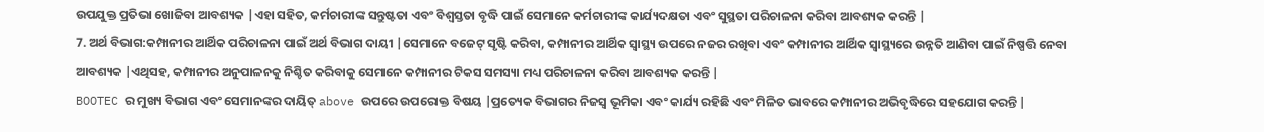ଉପଯୁକ୍ତ ପ୍ରତିଭା ଖୋଜିବା ଆବଶ୍ୟକ |ଏହା ସହିତ, କର୍ମଚାରୀଙ୍କ ସନ୍ତୁଷ୍ଟତା ଏବଂ ବିଶ୍ୱସ୍ତତା ବୃଦ୍ଧି ପାଇଁ ସେମାନେ କର୍ମଚାରୀଙ୍କ କାର୍ଯ୍ୟଦକ୍ଷତା ଏବଂ ସୁସ୍ଥତା ପରିଚାଳନା କରିବା ଆବଶ୍ୟକ କରନ୍ତି |
7. ଅର୍ଥ ବିଭାଗ:କମ୍ପାନୀର ଆର୍ଥିକ ପରିଚାଳନା ପାଇଁ ଅର୍ଥ ବିଭାଗ ଦାୟୀ |ସେମାନେ ବଜେଟ୍ ସୃଷ୍ଟି କରିବା, କମ୍ପାନୀର ଆର୍ଥିକ ସ୍ୱାସ୍ଥ୍ୟ ଉପରେ ନଜର ରଖିବା ଏବଂ କମ୍ପାନୀର ଆର୍ଥିକ ସ୍ୱାସ୍ଥ୍ୟରେ ଉନ୍ନତି ଆଣିବା ପାଇଁ ନିଷ୍ପତ୍ତି ନେବା ଆବଶ୍ୟକ |ଏଥିସହ, କମ୍ପାନୀର ଅନୁପାଳନକୁ ନିଶ୍ଚିତ କରିବାକୁ ସେମାନେ କମ୍ପାନୀର ଟିକସ ସମସ୍ୟା ମଧ୍ୟ ପରିଚାଳନା କରିବା ଆବଶ୍ୟକ କରନ୍ତି |
BOOTEC ର ମୁଖ୍ୟ ବିଭାଗ ଏବଂ ସେମାନଙ୍କର ଦାୟିତ୍ above ଉପରେ ଉପରୋକ୍ତ ବିଷୟ |ପ୍ରତ୍ୟେକ ବିଭାଗର ନିଜସ୍ୱ ଭୂମିକା ଏବଂ କାର୍ଯ୍ୟ ରହିଛି ଏବଂ ମିଳିତ ଭାବରେ କମ୍ପାନୀର ଅଭିବୃଦ୍ଧିରେ ସହଯୋଗ କରନ୍ତି |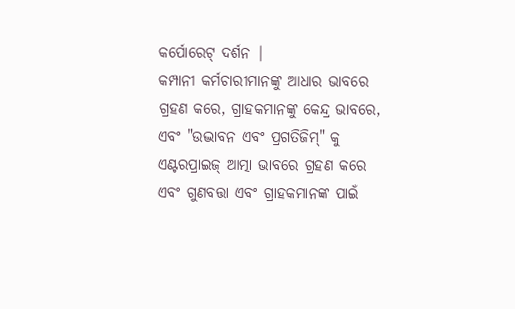କର୍ପୋରେଟ୍ ଦର୍ଶନ |
କମ୍ପାନୀ କର୍ମଚାରୀମାନଙ୍କୁ ଆଧାର ଭାବରେ ଗ୍ରହଣ କରେ, ଗ୍ରାହକମାନଙ୍କୁ କେନ୍ଦ୍ର ଭାବରେ, ଏବଂ "ଉଦ୍ଭାବନ ଏବଂ ପ୍ରଗତିଜିମ୍" କୁ ଏଣ୍ଟରପ୍ରାଇଜ୍ ଆତ୍ମା ଭାବରେ ଗ୍ରହଣ କରେ ଏବଂ ଗୁଣବତ୍ତା ଏବଂ ଗ୍ରାହକମାନଙ୍କ ପାଇଁ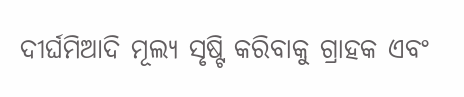ଦୀର୍ଘମିଆଦି ମୂଲ୍ୟ ସୃଷ୍ଟି କରିବାକୁ ଗ୍ରାହକ ଏବଂ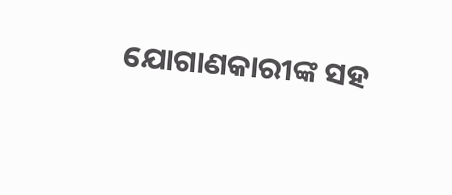ଯୋଗାଣକାରୀଙ୍କ ସହ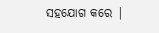ସହଯୋଗ କରେ |